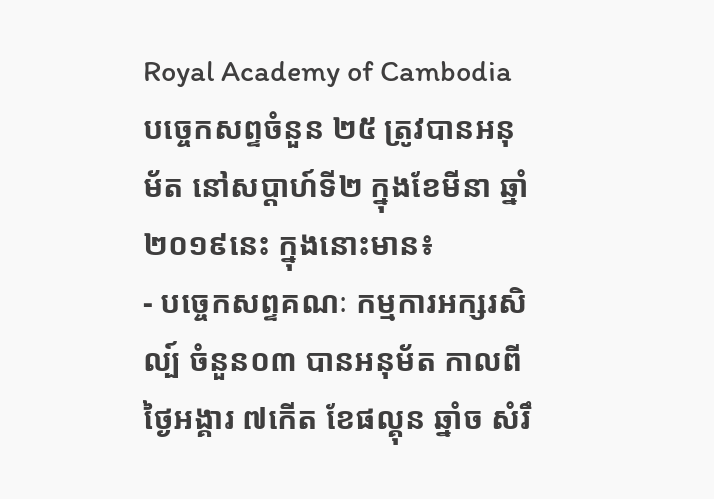Royal Academy of Cambodia
បច្ចេកសព្ទចំនួន ២៥ ត្រូវបានអនុម័ត នៅសប្តាហ៍ទី២ ក្នុងខែមីនា ឆ្នាំ២០១៩នេះ ក្នុងនោះមាន៖
- បច្ចេកសព្ទគណៈ កម្មការអក្សរសិល្ប៍ ចំនួន០៣ បានអនុម័ត កាលពីថ្ងៃអង្គារ ៧កើត ខែផល្គុន ឆ្នាំច សំរឹ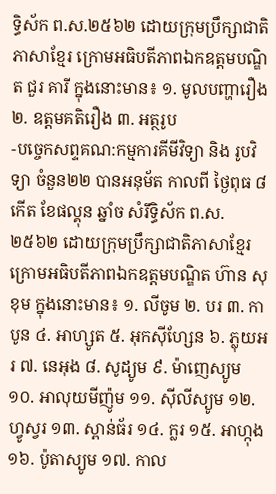ទ្ធិស័ក ព.ស.២៥៦២ ដោយក្រុមប្រឹក្សាជាតិភាសាខ្មែរ ក្រោមអធិបតីភាពឯកឧត្តមបណ្ឌិត ជួរ គារី ក្នុងនោះមាន៖ ១. មូលបញ្ហារឿង ២. ឧត្តមគតិរឿង ៣. អត្ថរូប
-បច្ចេកសព្ទគណ:កម្មការគីមីវិទ្យា និង រូបវិទ្យា ចំនួន២២ បានអនុម័ត កាលពី ថ្ងៃពុធ ៨កើត ខែផល្គុន ឆ្នាំច សំរឹទ្ធិស័ក ព.ស.២៥៦២ ដោយក្រុមប្រឹក្សាជាតិភាសាខ្មែរ ក្រោមអធិបតីភាពឯកឧត្តមបណ្ឌិត ហ៊ាន សុខុម ក្នុងនោះមាន៖ ១. លីចូម ២. បរ ៣. កាបូន ៤. អាហ្សូត ៥. អុកស៊ីហ្សែន ៦. ភ្លុយអរ ៧. នេអុង ៨. សូដ្យូម ៩. ម៉ាញេស្យូម ១០. អាលុយមីញ៉ូម ១១. ស៊ីលីស្យូម ១២. ហ្វូស្វរ ១៣. ស្ពាន់ធ័រ ១៤. ក្លរ ១៥. អាហ្កុង ១៦. ប៉ូតាស្យូម ១៧. កាល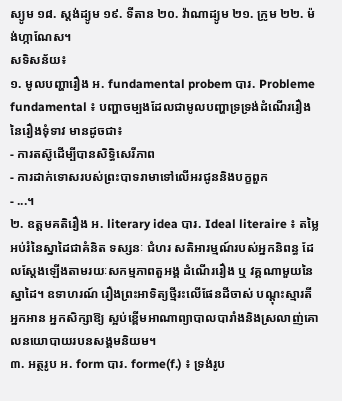ស្យូម ១៨. ស្តង់ដ្យូម ១៩. ទីតាន ២០. វ៉ាណាដ្យូម ២១. ក្រូម ២២. ម៉ង់ហ្កាណែស។
សទិសន័យ៖
១. មូលបញ្ហារឿង អ. fundamental probem បារ. Probleme fundamental ៖ បញ្ហាចម្បងដែលជាមូលបញ្ហាទ្រទ្រង់ដំណើររឿងនៃរឿងទុំទាវ មានដូចជា៖
- ការតស៊ូដើម្បីបានសិទ្ធិសេរីភាព
- ការដាក់ទោសរបស់ព្រះបាទរាមាទៅលើអរជូននិងបក្ខពួក
- ...។
២. ឧត្តមគតិរឿង អ. literary idea បារ. Ideal literaire ៖ តម្លៃអប់រំនៃស្នាដៃជាគំនិត ទស្សនៈ ជំហរ សតិអារម្មណ៍របស់អ្នកនិពន្ធ ដែលស្តែងឡើងតាមរយៈសកម្មភាពតួអង្គ ដំណើររឿង ឬ វគ្គណាមួយនៃស្នាដៃ។ ឧទាហរណ៍ រឿងព្រះអាទិត្យថ្មីរះលើផែនដីចាស់ បណ្តុះស្មារតីអ្នកអាន អ្នកសិក្សាឱ្យ ស្អប់ខ្ពើមអាណាព្យាបាលបារាំងនិងស្រលាញ់គោលនយោបាយរបនសង្គមនិយម។
៣. អត្ថរូប អ. form បារ. forme(f.) ៖ ទ្រង់រូប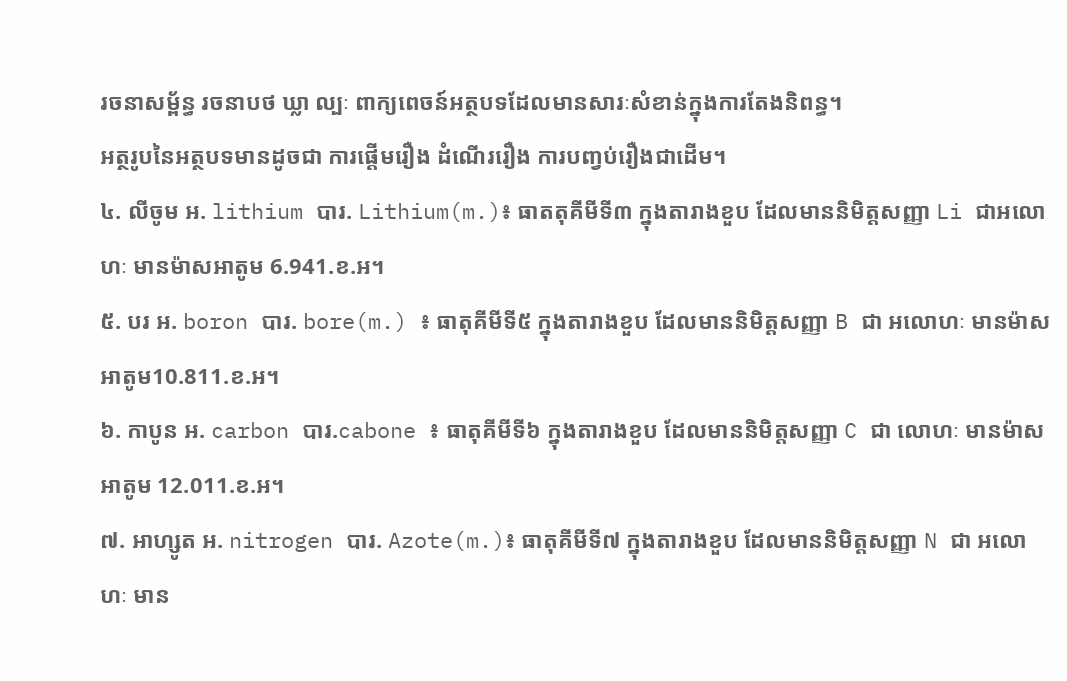រចនាសម្ព័ន្ធ រចនាបថ ឃ្លា ល្បៈ ពាក្យពេចន៍អត្ថបទដែលមានសារៈសំខាន់ក្នុងការតែងនិពន្ធ។
អត្ថរូបនៃអត្ថបទមានដូចជា ការផ្តើមរឿង ដំណើររឿង ការបញ្វប់រឿងជាដើម។
៤. លីចូម អ. lithium បារ. Lithium(m.)៖ ធាតតុគីមីទី៣ ក្នុងតារាងខួប ដែលមាននិមិត្តសញ្ញា Li ជាអលោហៈ មានម៉ាសអាតូម 6.941.ខ.អ។
៥. បរ អ. boron បារ. bore(m.) ៖ ធាតុគីមីទី៥ ក្នុងតារាងខួប ដែលមាននិមិត្តសញ្ញា B ជា អលោហៈ មានម៉ាសអាតូម10.811.ខ.អ។
៦. កាបូន អ. carbon បារ.cabone ៖ ធាតុគីមីទី៦ ក្នុងតារាងខួប ដែលមាននិមិត្តសញ្ញា C ជា លោហៈ មានម៉ាសអាតូម 12.011.ខ.អ។
៧. អាហ្សូត អ. nitrogen បារ. Azote(m.)៖ ធាតុគីមីទី៧ ក្នុងតារាងខួប ដែលមាននិមិត្តសញ្ញា N ជា អលោហៈ មាន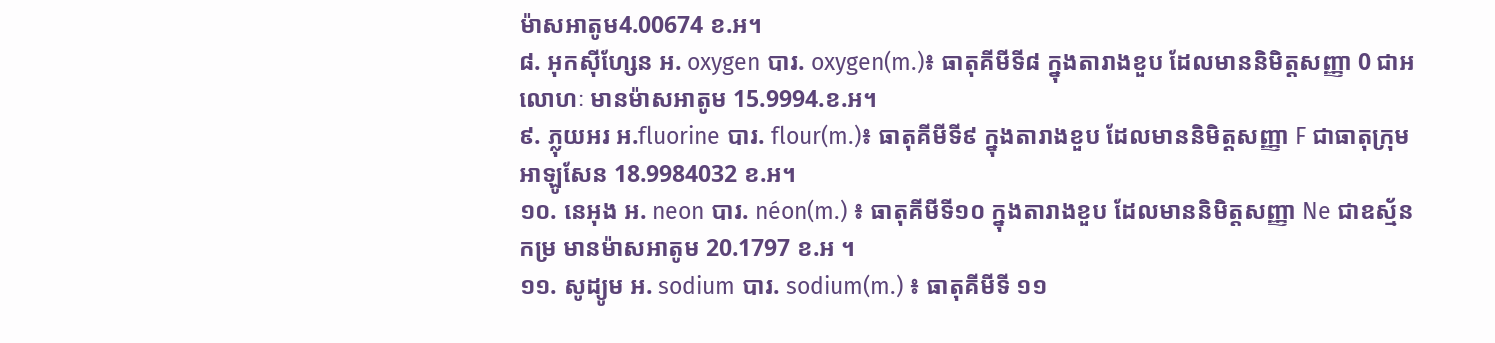ម៉ាសអាតូម4.00674 ខ.អ។
៨. អុកស៊ីហ្សែន អ. oxygen បារ. oxygen(m.)៖ ធាតុគីមីទី៨ ក្នុងតារាងខួប ដែលមាននិមិត្តសញ្ញា 0 ជាអលោហៈ មានម៉ាសអាតូម 15.9994.ខ.អ។
៩. ភ្លុយអរ អ.fluorine បារ. flour(m.)៖ ធាតុគីមីទី៩ ក្នុងតារាងខួប ដែលមាននិមិត្តសញ្ញា F ជាធាតុក្រុមអាឡូសែន 18.9984032 ខ.អ។
១០. នេអុង អ. neon បារ. néon(m.) ៖ ធាតុគីមីទី១០ ក្នុងតារាងខួប ដែលមាននិមិត្តសញ្ញា Ne ជាឧស្ម័ន កម្រ មានម៉ាសអាតូម 20.1797 ខ.អ ។
១១. សូដ្យូម អ. sodium បារ. sodium(m.) ៖ ធាតុគីមីទី ១១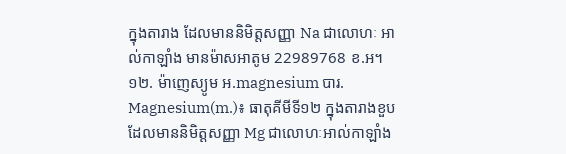ក្នុងតារាង ដែលមាននិមិត្តសញ្ញា Na ជាលោហៈ អាល់កាឡាំង មានម៉ាសអាតូម 22989768 ខ.អ។
១២. ម៉ាញេស្យូម អ.magnesium បារ. Magnesium(m.)៖ ធាតុគីមីទី១២ ក្នុងតារាងខួប ដែលមាននិមិត្តសញ្ញា Mg ជាលោហៈអាល់កាឡាំង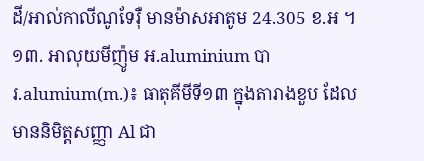ដី/អាល់កាលីណូទែរ៉ឺ មានម៉ាសអាតូម 24.305 ខ.អ ។
១៣. អាលុយមីញ៉ូម អ.aluminium បារ.alumium(m.)៖ ធាតុគីមីទី១៣ ក្នុងតារាងខួប ដែលមាននិមិត្តសញ្ញា Al ជា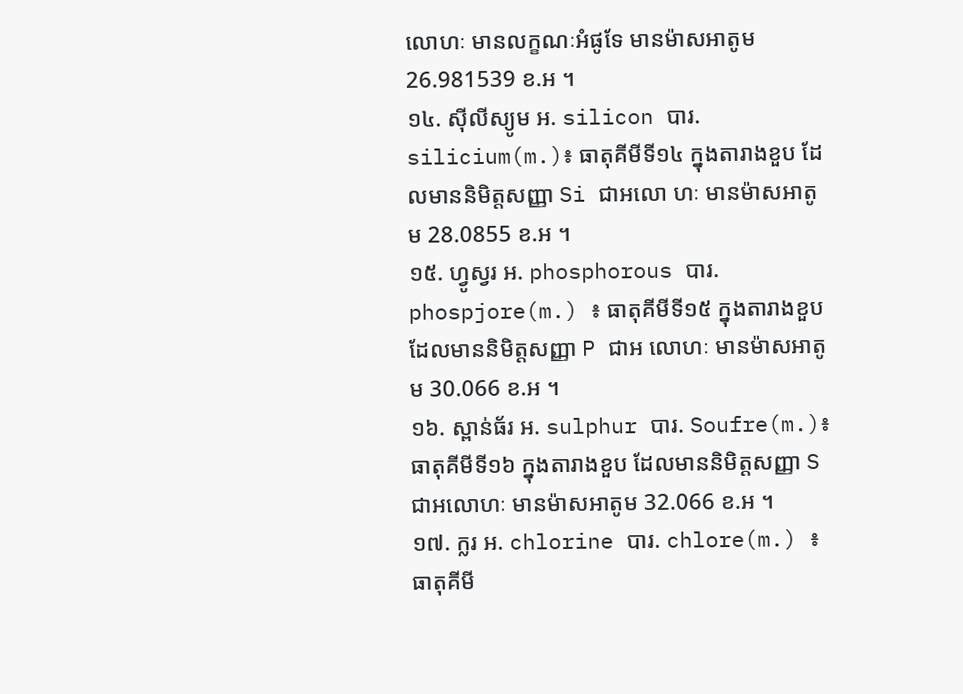លោហៈ មានលក្ខណៈអំផូទែ មានម៉ាសអាតូម 26.981539 ខ.អ ។
១៤. ស៊ីលីស្យូម អ. silicon បារ. silicium(m.)៖ ធាតុគីមីទី១៤ ក្នុងតារាងខួប ដែលមាននិមិត្តសញ្ញា Si ជាអលោ ហៈ មានម៉ាសអាតូម 28.0855 ខ.អ ។
១៥. ហ្វូស្វរ អ. phosphorous បារ. phospjore(m.) ៖ ធាតុគីមីទី១៥ ក្នុងតារាងខួប ដែលមាននិមិត្តសញ្ញា P ជាអ លោហៈ មានម៉ាសអាតូម 30.066 ខ.អ ។
១៦. ស្ពាន់ធ័រ អ. sulphur បារ. Soufre(m.)៖ ធាតុគីមីទី១៦ ក្នុងតារាងខួប ដែលមាននិមិត្តសញ្ញា S ជាអលោហៈ មានម៉ាសអាតូម 32.066 ខ.អ ។
១៧. ក្លរ អ. chlorine បារ. chlore(m.) ៖ ធាតុគីមី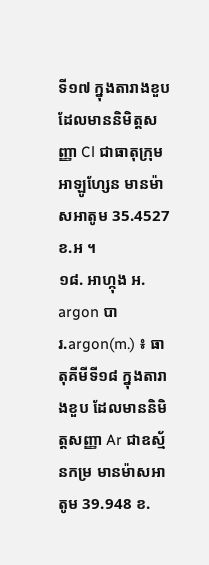ទី១៧ ក្នុងតារាងខួប ដែលមាននិមិត្តសញ្ញា Cl ជាធាតុក្រុមអាឡូហ្សែន មានម៉ាសអាតូម 35.4527 ខ.អ ។
១៨. អាហ្កុង អ. argon បារ.argon(m.) ៖ ធាតុគីមីទី១៨ ក្នុងតារាងខួប ដែលមាននិមិត្តសញ្ញា Ar ជាឧស្ម័នកម្រ មានម៉ាសអាតូម 39.948 ខ.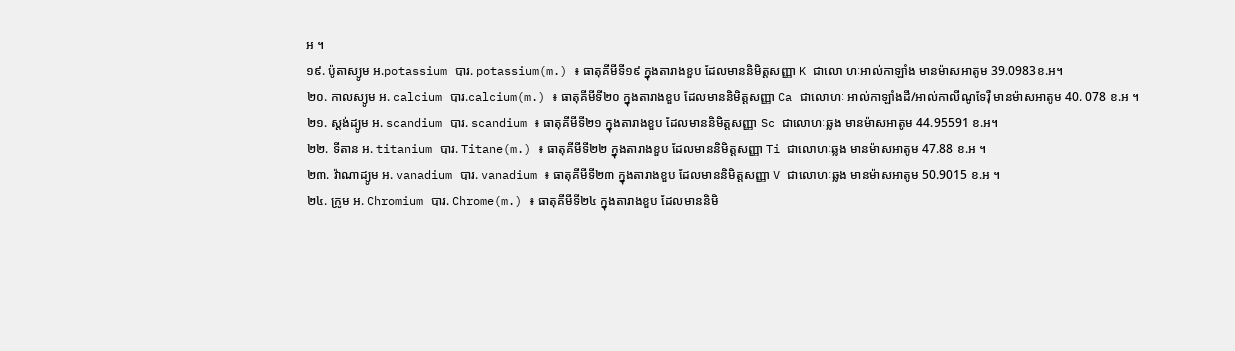អ ។
១៩. ប៉ូតាស្យូម អ.potassium បារ. potassium(m.) ៖ ធាតុគីមីទី១៩ ក្នុងតារាងខួប ដែលមាននិមិត្តសញ្ញា K ជាលោ ហៈអាល់កាឡាំង មានម៉ាសអាតូម 39.0983ខ.អ។
២០. កាលស្យូម អ. calcium បារ.calcium(m.) ៖ ធាតុគីមីទី២០ ក្នុងតារាងខួប ដែលមាននិមិត្តសញ្ញា Ca ជាលោហៈ អាល់កាឡាំងដី/អាល់កាលីណូទែរ៉ឺ មានម៉ាសអាតូម 40. 078 ខ.អ ។
២១. ស្តង់ដ្យូម អ. scandium បារ. scandium ៖ ធាតុគីមីទី២១ ក្នុងតារាងខួប ដែលមាននិមិត្តសញ្ញា Sc ជាលោហៈឆ្លង មានម៉ាសអាតូម 44.95591 ខ.អ។
២២. ទីតាន អ. titanium បារ. Titane(m.) ៖ ធាតុគីមីទី២២ ក្នុងតារាងខួប ដែលមាននិមិត្តសញ្ញា Ti ជាលោហៈឆ្លង មានម៉ាសអាតូម 47.88 ខ.អ ។
២៣. វ៉ាណាដ្យូម អ. vanadium បារ. vanadium ៖ ធាតុគីមីទី២៣ ក្នុងតារាងខួប ដែលមាននិមិត្តសញ្ញា V ជាលោហៈឆ្លង មានម៉ាសអាតូម 50.9015 ខ.អ ។
២៤. ក្រូម អ. Chromium បារ. Chrome(m.) ៖ ធាតុគីមីទី២៤ ក្នុងតារាងខួប ដែលមាននិមិ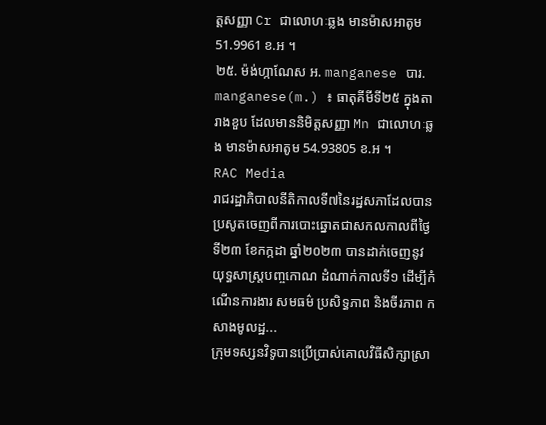ត្តសញ្ញា Cr ជាលោហៈឆ្លង មានម៉ាសអាតូម 51.9961 ខ.អ ។
២៥. ម៉ង់ហ្កាណែស អ. manganese បារ. manganese(m.) ៖ ធាតុគីមីទី២៥ ក្នុងតារាងខួប ដែលមាននិមិត្តសញ្ញា Mn ជាលោហៈឆ្លង មានម៉ាសអាតូម 54.93805 ខ.អ ។
RAC Media
រាជរដ្ឋាភិបាលនីតិកាលទី៧នៃរដ្ឋសភាដែលបានប្រសូតចេញពីការបោះឆ្នោតជាសកលកាលពីថ្ងៃទី២៣ ខែកក្កដា ឆ្នាំ២០២៣ បានដាក់ចេញនូវយុទ្ធសាស្ត្របញ្ចកោណ ដំណាក់កាលទី១ ដើម្បីកំណើនការងារ សមធម៌ ប្រសិទ្ធភាព និងចីរភាព កសាងមូលដ្ឋ...
ក្រុមទស្សនវិទូបានប្រើប្រាស់គោលវិធីសិក្សាស្រា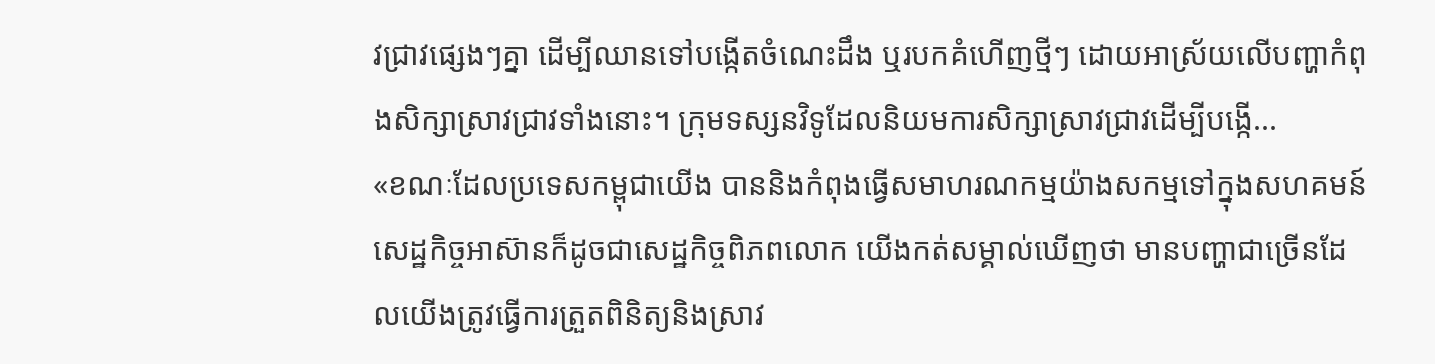វជ្រាវផ្សេងៗគ្នា ដើម្បីឈានទៅបង្កើតចំណេះដឹង ឬរបកគំហើញថ្មីៗ ដោយអាស្រ័យលើបញ្ហាកំពុងសិក្សាស្រាវជ្រាវទាំងនោះ។ ក្រុមទស្សនវិទូដែលនិយមការសិក្សាស្រាវជ្រាវដើម្បីបង្កើ...
«ខណៈដែលប្រទេសកម្ពុជាយើង បាននិងកំពុងធ្វើសមាហរណកម្មយ៉ាងសកម្មទៅក្នុងសហគមន៍សេដ្ឋកិច្ចអាស៊ានក៏ដូចជាសេដ្ឋកិច្ចពិភពលោក យើងកត់សម្គាល់ឃើញថា មានបញ្ហាជាច្រើនដែលយើងត្រូវធ្វើការត្រួតពិនិត្យនិងស្រាវ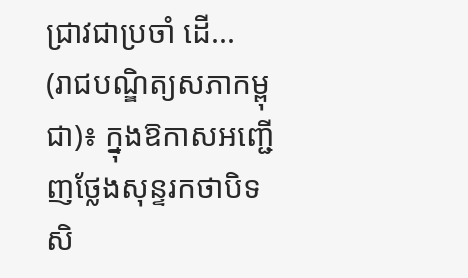ជ្រាវជាប្រចាំ ដើ...
(រាជបណ្ឌិត្យសភាកម្ពុជា)៖ ក្នុងឱកាសអញ្ជើញថ្លែងសុន្ទរកថាបិទសិ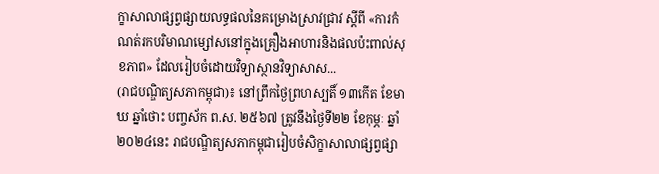ក្ខាសាលាផ្សព្វផ្សាយលទ្ធផលនៃគម្រោងស្រាវជ្រាវ ស្ដីពី «ការកំណត់រកបរិមាណម្សៅសនៅក្នុងគ្រឿងអាហារនិងផលប៉ះពាល់សុខភាព» ដែលរៀបចំដោយវិទ្យាស្ថានវិទ្យាសាស...
(រាជបណ្ឌិត្យសភាកម្ពុជា)៖ នៅព្រឹកថ្ងៃព្រហស្បតិ៍ ១៣កើត ខែមាឃ ឆ្នាំថោះ បញ្ចស័ក ព.ស. ២៥៦៧ ត្រូវនឹងថ្ងៃទី២២ ខែកុម្ភៈ ឆ្នាំ២០២៤នេះ រាជបណ្ឌិត្យសភាកម្ពុជារៀបចំសិក្ខាសាលាផ្សព្វផ្សា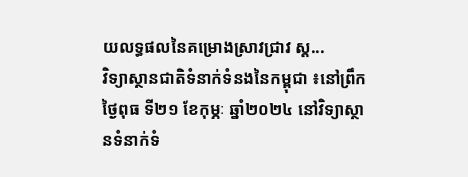យលទ្ធផលនៃគម្រោងស្រាវជ្រាវ ស្ដ...
វិទ្យាស្ថានជាតិទំនាក់ទំនងនៃកម្ពុជា ៖នៅព្រឹកថ្ងៃពុធ ទី២១ ខែកុម្ភៈ ឆ្នាំ២០២៤ នៅវិទ្យាស្ថានទំនាក់ទំ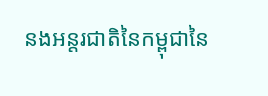នងអន្តរជាតិនៃកម្ពុជានៃ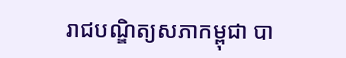រាជបណ្ឌិត្យសភាកម្ពុជា បា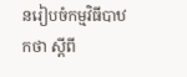នរៀបចំកម្មវិធីបាឋកថា ស្តីពី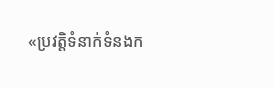«ប្រវត្តិទំនាក់ទំនងក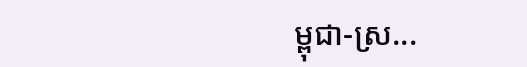ម្ពុជា-ស្រ...